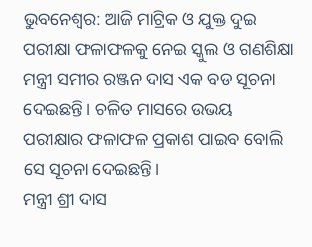ଭୁବନେଶ୍ୱର: ଆଜି ମାଟ୍ରିକ ଓ ଯୁକ୍ତ ଦୁଇ ପରୀକ୍ଷା ଫଳାଫଳକୁ ନେଇ ସ୍କୁଲ ଓ ଗଣଶିକ୍ଷା ମନ୍ତ୍ରୀ ସମୀର ରଞ୍ଜନ ଦାସ ଏକ ବଡ ସୂଚନା ଦେଇଛନ୍ତି। ଚଳିତ ମାସରେ ଉଭୟ ପରୀକ୍ଷାର ଫଳାଫଳ ପ୍ରକାଶ ପାଇବ ବୋଲି ସେ ସୂଚନା ଦେଇଛନ୍ତି।
ମନ୍ତ୍ରୀ ଶ୍ରୀ ଦାସ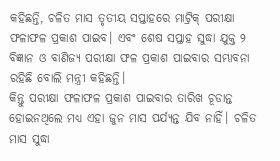କହିଛନ୍ତି, ଚଳିତ ମାସ ତୃତୀୟ ସପ୍ତାହରେ ମାଟ୍ରିକ୍ ପରୀକ୍ଷା ଫଳାଫଳ ପ୍ରକାଶ ପାଇବ। ଏବଂ ଶେଷ ସପ୍ତାହ ସୁଦ୍ଧା ଯୁକ୍ତ ୨ ବିଜ୍ଞାନ ଓ ବାଣିଜ୍ୟ ପରୀକ୍ଷା ଫଳ ପ୍ରକାଶ ପାଇବାର ସମ୍ଭାବନା ରହିଛି ବୋଲି ମନ୍ତ୍ରୀ କହିଛନ୍ତି।
କିନ୍ତୁ ପରୀକ୍ଷା ଫଳାଫଳ ପ୍ରକାଶ ପାଇବାର ତାରିଖ ଚୂଡାନ୍ତ ହୋଇନଥିଲେ ମଧ୍ୟ ଏହା ଜୁନ ମାସ ପର୍ଯ୍ୟନ୍ତ ଯିବ ନାହିଁ। ଚଳିତ ମାସ ସୁଦ୍ଧା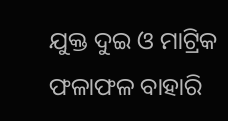ଯୁକ୍ତ ଦୁଇ ଓ ମାଟ୍ରିକ ଫଳାଫଳ ବାହାରି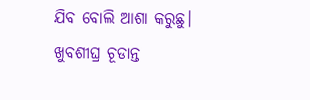ଯିବ ବୋଲି ଆଶା କରୁଛୁ। ଖୁବଶୀଘ୍ର ଚୂଡାନ୍ତ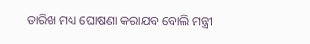ତାରିଖ ମଧ୍ୟ ଘୋଷଣା କରାଯବ ବୋଲି ମନ୍ତ୍ରୀ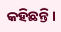କହିଛନ୍ତି।